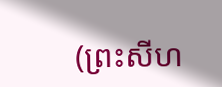(ព្រះសីហ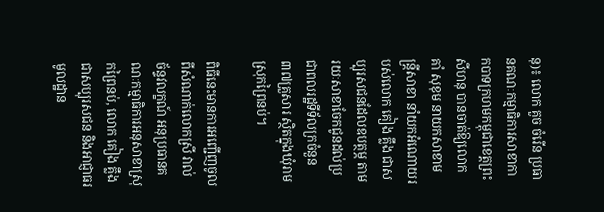នុ)៖ លោក គួច ចំរើន ប្រធានគណៈកម្មាធិការសាខាកាកបាទក្រហមកម្ពុជាខេត្តព្រះសីហនុ បានចាត់ឱ្យលោក គាំ សុខុម នាយកសាខាមន្រ្តីសាខា នាំយកអំណោយរបស់លោក គៀង គ្លឹង ជាសប្បុរសជនដែលឧបត្ថម្ភ តាមរយៈសាខាចែកជូនដល់ប្រជាពលរដ្ឋទីទ័លក្រចំនួន ៣៧គ្រួសារ ស្ថិតក្នុងឃុំរាម ស្រុកព្រៃនប់។

ពិធីនេះមានការអញ្ជើញចូលពីសំណាក់លោកស្រី វាល់ ច័ន្ទវលក្ខណ៍ អនុប្រធានគណៈកម្មាធិការអនុសាខាស្រុកព្រៃនប់, លោក គៀង គ្លឹង ជាសប្បុរសជន និងអាជ្ញាធរមូលដ្ឋាន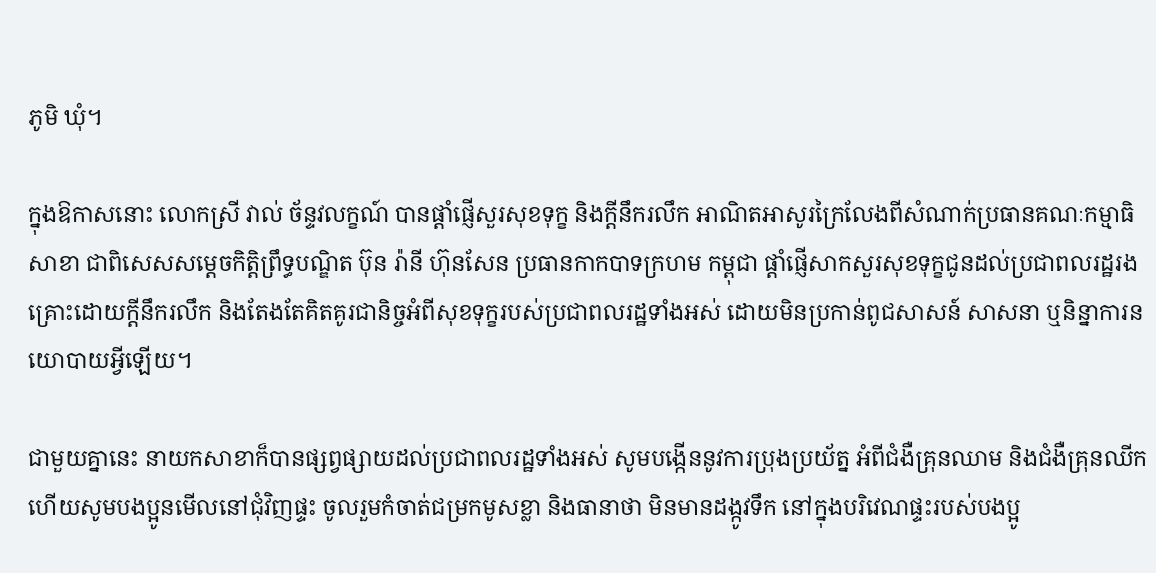ភូមិ ឃុំ។

ក្នុងឱកាសនោះ លោកស្រី វាល់ ច័ន្ទវលក្ខណ៍ បានផ្ដាំផ្ញើសួរសុខទុក្ខ និងក្ដីនឹករលឹក អាណិតអាសូរក្រៃលែងពីសំណាក់ប្រធានគណៈកម្មាធិសាខា ជាពិសេសសម្ដេចកិត្តិព្រឹទ្ធបណ្ឌិត ប៊ុន រ៉ានី ហ៊ុនសែន ប្រធានកាកបាទក្រហម កម្ពុជា ផ្ដាំផ្ញើសាកសួរសុខទុក្ខជូនដល់ប្រជាពលរដ្ឋរងគ្រោះដោយក្តីនឹករលឹក និងតែងតែគិតគូរជានិច្ចអំពីសុខទុក្ខរបស់ប្រជាពលរដ្ឋទាំងអស់ ដោយមិនប្រកាន់ពូជសាសន៍ សាសនា ឬនិន្នាការនយោបាយអ្វីឡើយ។

ជាមួយគ្នានេះ នាយកសាខាក៏បានផ្សព្វផ្សាយដល់ប្រជាពលរដ្ឋទាំងអស់ សូមបង្កើននូវការប្រុងប្រយ័ត្ន អំពីជំងឺគ្រុនឈាម និងជំងឺគ្រុនឈីក ហើយសូមបងប្អូនមើលនៅជុំវិញផ្ទះ ចូលរួមកំចាត់ជម្រកមូសខ្លា និងធានាថា មិនមានដង្កូវទឹក នៅក្នុងបរិវេណផ្ទះរបស់បងប្អូ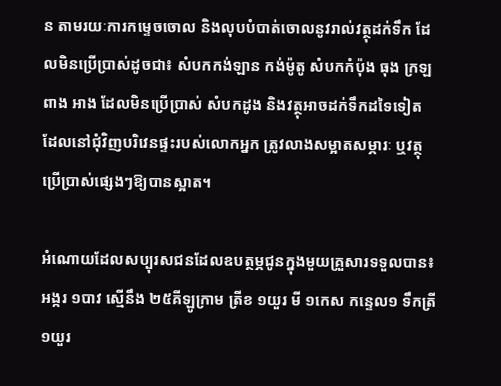ន តាមរយៈការកម្ទេចចោល និងលុបបំបាត់ចោលនូវរាល់វត្ថុដក់ទឹក ដែលមិនប្រើប្រាស់ដូចជា៖ សំបកកង់ឡាន កង់ម៉ូតូ សំបកកំប៉ុង ធុង ក្រឡ ពាង អាង ដែលមិនប្រើប្រាស់ សំបកដូង និងវត្ថុអាចដក់ទឹកដទៃទៀត ដែលនៅជុំវិញបរិវេនផ្ទះរបស់លោកអ្នក ត្រូវលាងសម្អាតសម្ភារៈ ឬវត្ថុប្រើប្រាស់ផ្សេងៗឱ្យបានស្អាត។

អំណោយដែលសប្បុរសជនដែលឧបត្ថម្ភជូនក្នុងមួយគ្រួសារទទួលបាន៖ អង្ករ ១បាវ ស្មើនឹង ២៥គីឡូក្រាម ត្រីខ ១យួរ មី ១កេស កន្ទេល១ ទឹកត្រី ១យួរ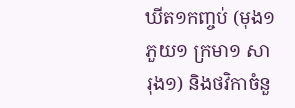ឃីត១កញ្ចប់ (មុង១ ភួយ១ ក្រមា១ សារុង១) និងថវិកាចំនួ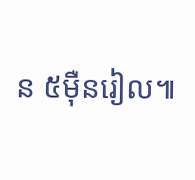ន ៥ម៉ឺនរៀល៕